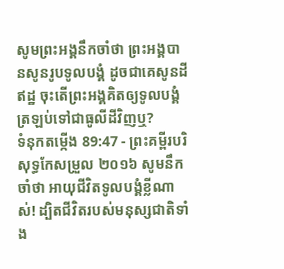សូមព្រះអង្គនឹកចាំថា ព្រះអង្គបានសូនរូបទូលបង្គំ ដូចជាគេសូនដីឥដ្ឋ ចុះតើព្រះអង្គគិតឲ្យទូលបង្គំ ត្រឡប់ទៅជាធូលីដីវិញឬ?
ទំនុកតម្កើង 89:47 - ព្រះគម្ពីរបរិសុទ្ធកែសម្រួល ២០១៦ សូមនឹកចាំថា អាយុជីវិតទូលបង្គំខ្លីណាស់! ដ្បិតជីវិតរបស់មនុស្សជាតិទាំង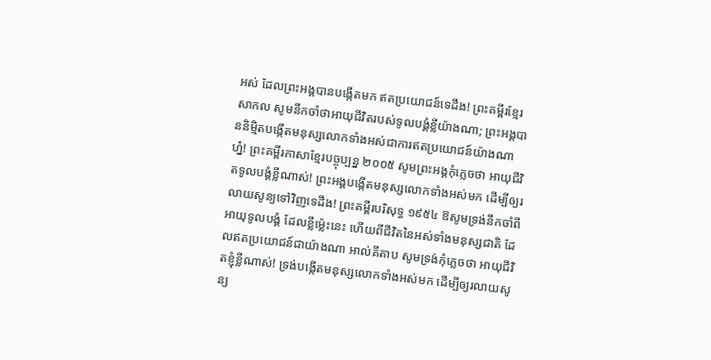អស់ ដែលព្រះអង្គបានបង្កើតមក ឥតប្រយោជន៍ទេដឹង! ព្រះគម្ពីរខ្មែរសាកល សូមនឹកចាំថាអាយុជីវិតរបស់ទូលបង្គំខ្លីយ៉ាងណា; ព្រះអង្គបាននិម្មិតបង្កើតមនុស្សលោកទាំងអស់ជាការឥតប្រយោជន៍យ៉ាងណាហ្ន៎! ព្រះគម្ពីរភាសាខ្មែរបច្ចុប្បន្ន ២០០៥ សូមព្រះអង្គកុំភ្លេចថា អាយុជីវិតទូលបង្គំខ្លីណាស់! ព្រះអង្គបង្កើតមនុស្សលោកទាំងអស់មក ដើម្បីឲ្យរលាយសូន្យទៅវិញទេដឹង! ព្រះគម្ពីរបរិសុទ្ធ ១៩៥៤ ឱសូមទ្រង់នឹកចាំពីអាយុទូលបង្គំ ដែលខ្លីម៉្លេះនេះ ហើយពីជីវិតនៃអស់ទាំងមនុស្សជាតិ ដែលឥតប្រយោជន៍ជាយ៉ាងណា អាល់គីតាប សូមទ្រង់កុំភ្លេចថា អាយុជីវិតខ្ញុំខ្លីណាស់! ទ្រង់បង្កើតមនុស្សលោកទាំងអស់មក ដើម្បីឲ្យរលាយសូន្យ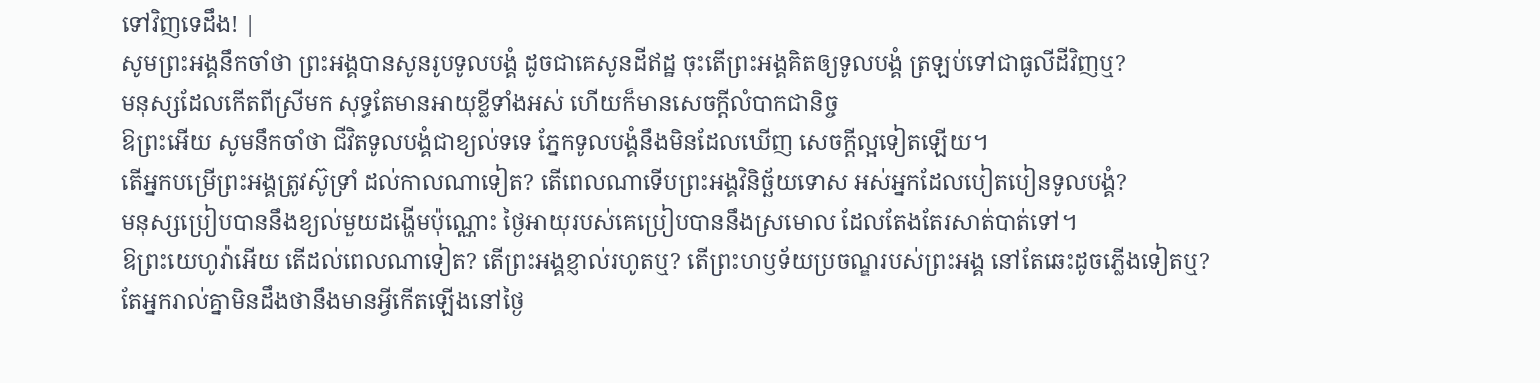ទៅវិញទេដឹង! |
សូមព្រះអង្គនឹកចាំថា ព្រះអង្គបានសូនរូបទូលបង្គំ ដូចជាគេសូនដីឥដ្ឋ ចុះតើព្រះអង្គគិតឲ្យទូលបង្គំ ត្រឡប់ទៅជាធូលីដីវិញឬ?
មនុស្សដែលកើតពីស្រីមក សុទ្ធតែមានអាយុខ្លីទាំងអស់ ហើយក៏មានសេចក្ដីលំបាកជានិច្ច
ឱព្រះអើយ សូមនឹកចាំថា ជីវិតទូលបង្គំជាខ្យល់ទទេ ភ្នែកទូលបង្គំនឹងមិនដែលឃើញ សេចក្ដីល្អទៀតឡើយ។
តើអ្នកបម្រើព្រះអង្គត្រូវស៊ូទ្រាំ ដល់កាលណាទៀត? តើពេលណាទើបព្រះអង្គវិនិច្ឆ័យទោស អស់អ្នកដែលបៀតបៀនទូលបង្គំ?
មនុស្សប្រៀបបាននឹងខ្យល់មួយដង្ហើមប៉ុណ្ណោះ ថ្ងៃអាយុរបស់គេប្រៀបបាននឹងស្រមោល ដែលតែងតែរសាត់បាត់ទៅ។
ឱព្រះយេហូវ៉ាអើយ តើដល់ពេលណាទៀត? តើព្រះអង្គខ្ញាល់រហូតឬ? តើព្រះហឫទ័យប្រចណ្ឌរបស់ព្រះអង្គ នៅតែឆេះដូចភ្លើងទៀតឬ?
តែអ្នករាល់គ្នាមិនដឹងថានឹងមានអ្វីកើតឡើងនៅថ្ងៃ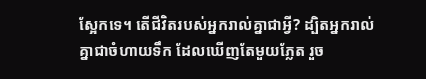ស្អែកទេ។ តើជីវិតរបស់អ្នករាល់គ្នាជាអ្វី? ដ្បិតអ្នករាល់គ្នាជាចំហាយទឹក ដែលឃើញតែមួយភ្លែត រួច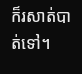ក៏រសាត់បាត់ទៅ។